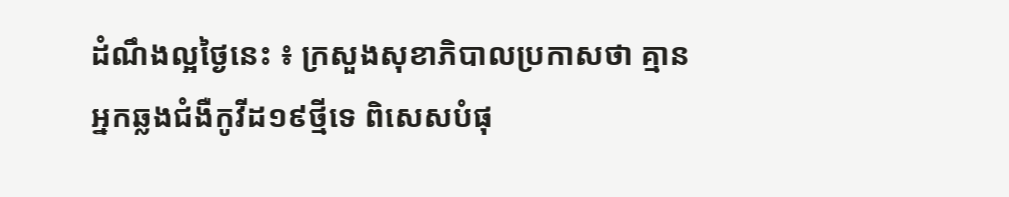ដំណឹងល្អថ្ងៃនេះ ៖ ក្រសួងសុខាភិបាលប្រកាសថា គ្មានអ្នកឆ្លងជំងឺកូវីដ១៩ថ្មីទេ ពិសេសបំផុ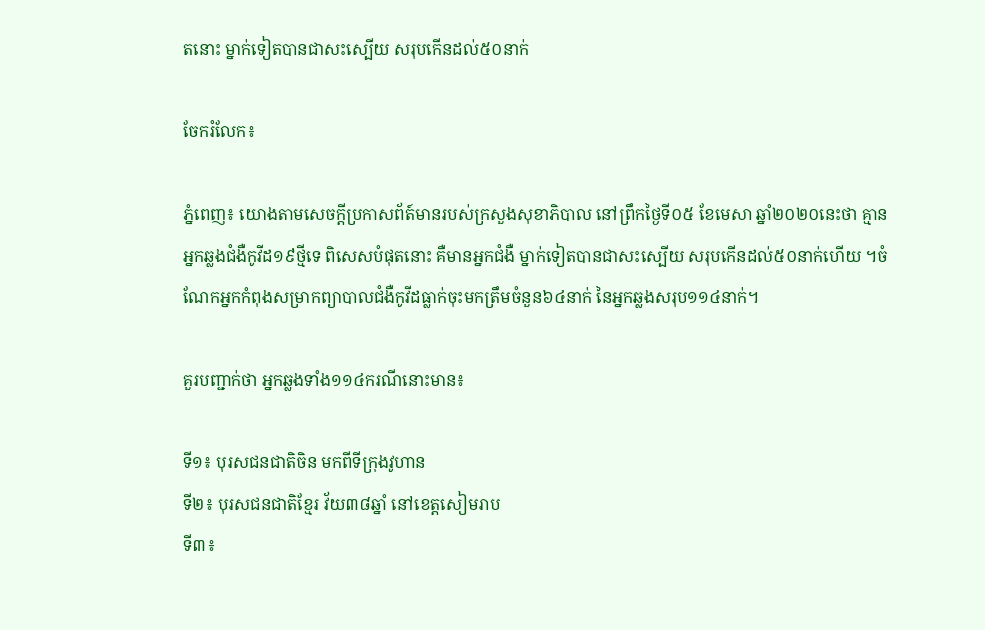តនោះ ម្នាក់ទៀតបានជាសះស្បើយ សរុបកើនដល់៥០នាក់

ចែករំលែក៖

ភ្នំពេញ៖ យោងតាមសេចក្ដីប្រកាសព័ត៍មានរបស់ក្រសួងសុខាភិបាល នៅព្រឹកថ្ងៃទី០៥ ខែមេសា ឆ្នាំ២០២០នេះថា គ្មានអ្នកឆ្លងជំងឺកូវីដ១៩ថ្មីទេ ពិសេសបំផុតនោះ គឺមានអ្នកជំងឺ ម្នាក់ទៀតបានជាសះស្បើយ សរុបកើនដល់៥០នាក់ហើយ ។ចំណែកអ្នកកំពុងសម្រាកព្យាបាលជំងឺកូវីដធ្លាក់ចុះមកត្រឹមចំនួន៦៤នាក់ នៃអ្នកឆ្លងសរុប១១៤នាក់។

គួរបញ្ជាក់ថា អ្នកឆ្លងទាំង១១៤ករណីនោះមាន៖

ទី១៖ បុរសជនជាតិចិន មកពីទីក្រុងវូហាន
ទី២៖ បុរសជនជាតិខ្មែរ វ័យ៣៨ឆ្នាំ នៅខេត្តសៀមរាប
ទី៣៖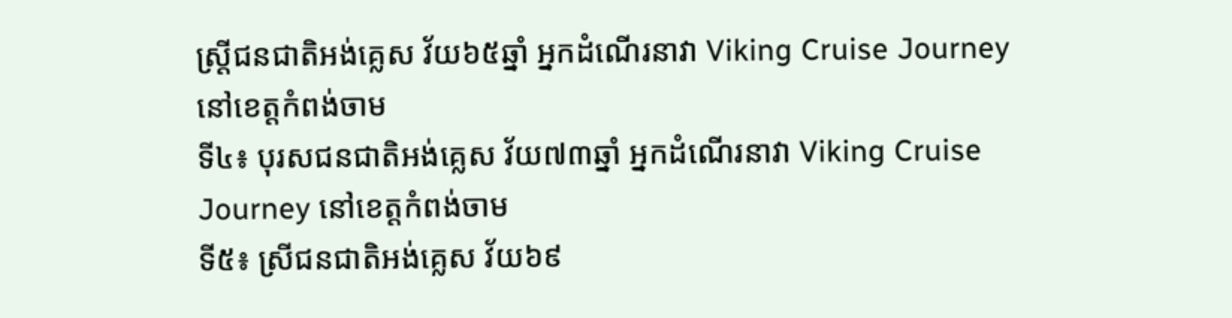ស្រ្តីជនជាតិអង់គ្លេស វ័យ៦៥ឆ្នាំ អ្នកដំណើរនាវា Viking Cruise Journey នៅខេត្តកំពង់ចាម
ទី៤៖ បុរសជនជាតិអង់គ្លេស វ័យ៧៣ឆ្នាំ អ្នកដំណើរនាវា Viking Cruise Journey នៅខេត្តកំពង់ចាម
ទី៥៖ ស្រីជនជាតិអង់គ្លេស វ័យ៦៩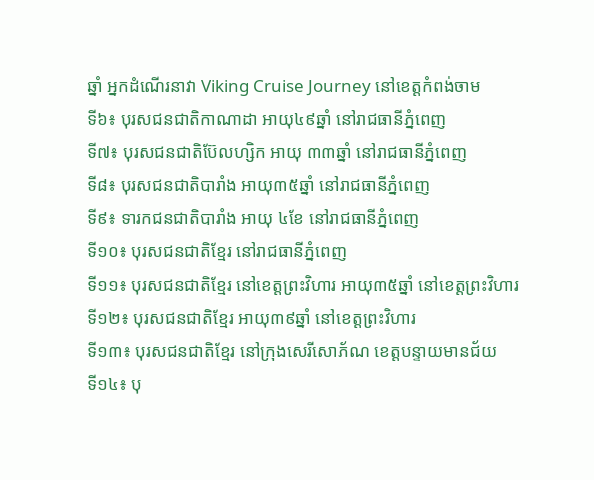ឆ្នាំ អ្នកដំណើរនាវា Viking Cruise Journey នៅខេត្តកំពង់ចាម
ទី៦៖ បុរសជនជាតិកាណាដា អាយុ៤៩ឆ្នាំ នៅរាជធានីភ្នំពេញ
ទី៧៖ បុរសជនជាតិប៊ែលហ្សិក អាយុ ៣៣ឆ្នាំ នៅរាជធានីភ្នំពេញ
ទី៨៖ បុរសជនជាតិបារាំង អាយុ៣៥ឆ្នាំ នៅរាជធានីភ្នំពេញ
ទី៩៖ ទារកជនជាតិបារាំង អាយុ ៤ខែ នៅរាជធានីភ្នំពេញ
ទី១០៖ បុរសជនជាតិខ្មែរ នៅរាជធានីភ្នំពេញ
ទី១១៖ បុរសជនជាតិខ្មែរ នៅខេត្តព្រះវិហារ អាយុ៣៥ឆ្នាំ នៅខេត្តព្រះវិហារ
ទី១២៖ បុរសជនជាតិខ្មែរ អាយុ៣៩ឆ្នាំ នៅខេត្តព្រះវិហារ
ទី១៣៖ បុរសជនជាតិខ្មែរ នៅក្រុងសេរីសោភ័ណ ខេត្តបន្ទាយមានជ័យ
ទី១៤៖ បុ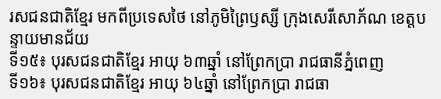រសជនជាតិខ្មែរ មកពីប្រទេសថៃ នៅភូមិព្រៃឫស្សី ក្រុងសេរីសោភ័ណ ខេត្តបន្ទាយមានជ័យ
ទី១៥៖ បុរសជនជាតិខ្មែរ អាយុ ៦៣ឆ្នាំ នៅព្រែកប្រា រាជធានីភ្នំពេញ
ទី១៦៖ បុរសជនជាតិខ្មែរ អាយុ ៦៤ឆ្នាំ នៅព្រែកប្រា រាជធា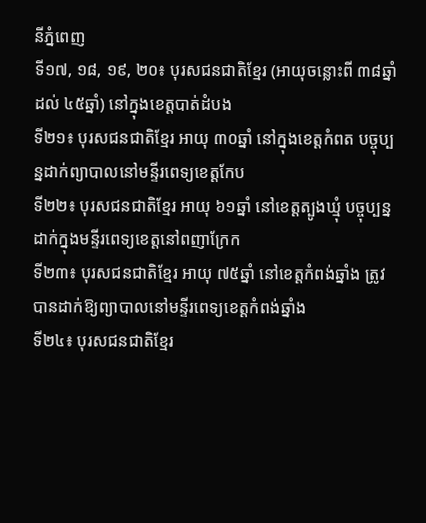នីភ្នំពេញ
ទី១៧, ១៨, ១៩, ២០៖ បុរសជនជាតិខ្មែរ (អាយុចន្លោះពី ៣៨ឆ្នាំ ដល់ ៤៥ឆ្នាំ) នៅក្នុងខេត្តបាត់ដំបង
ទី២១៖ បុរសជនជាតិខ្មែរ អាយុ ៣០ឆ្នាំ នៅក្នុងខេត្តកំពត បច្ចុប្បន្នដាក់ព្យាបាលនៅមន្ទីរពេទ្យខេត្តកែប
ទី២២៖ បុរសជនជាតិខ្មែរ អាយុ ៦១ឆ្នាំ នៅខេត្តត្បូងឃ្មុំ បច្ចុប្បន្នដាក់ក្នុងមន្ទីរពេទ្យខេត្តនៅពញាក្រែក
ទី២៣៖ បុរសជនជាតិខ្មែរ អាយុ ៧៥ឆ្នាំ នៅខេត្តកំពង់ឆ្នាំង ត្រូវបានដាក់ឱ្យព្យាបាលនៅមន្ទីរពេទ្យខេត្តកំពង់ឆ្នាំង
ទី២៤៖ បុរសជនជាតិខ្មែរ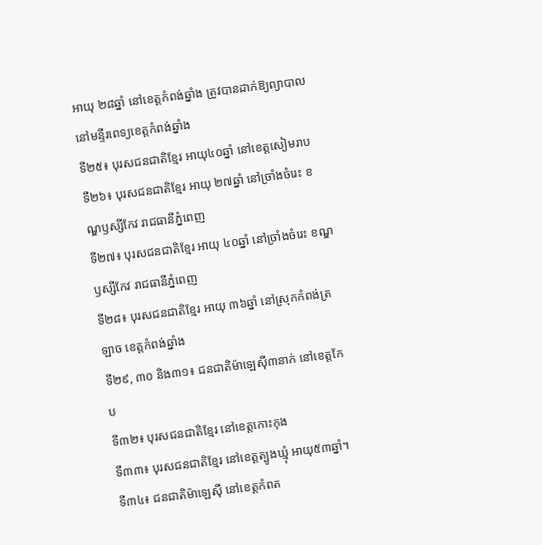អាយុ ២៨ឆ្នាំ នៅខេត្តកំពង់ឆ្នាំង ត្រូវបានដាក់ឱ្យព្យាបាលនៅមន្ទីរពេទ្យខេត្តកំពង់ឆ្នាំង
ទី២៥៖ បុរសជនជាតិខ្មែរ អាយុ៤០ឆ្នាំ នៅខេត្តសៀមរាប
ទី២៦៖ បុរសជនជាតិខ្មែរ អាយុ ២៧ឆ្នាំ នៅច្រាំងចំរេះ ខណ្ឌឫស្សីកែវ រាជធានីភ្នំពេញ
ទី២៧៖ បុរសជនជាតិខ្មែរ អាយុ ៤០ឆ្នាំ នៅច្រាំងចំរេះ ខណ្ឌឫស្សីកែវ រាជធានីភ្នំពេញ
ទី២៨៖ បុរសជនជាតិខ្មែរ អាយុ ៣៦ឆ្នាំ នៅស្រុកកំពង់ត្រឡាច ខេត្តកំពង់ឆ្នាំង
ទី២៩, ៣០ និង៣១៖ ជនជាតិម៉ាឡេស៊ី៣នាក់ នៅខេត្តកែប
ទី៣២៖ បុរសជនជាតិខ្មែរ នៅខេត្តកោះកុង
ទី៣៣៖ បុរសជនជាតិខ្មែរ នៅខេត្តត្បូងឃ្មុំ អាយុ៥៣ឆ្នាំ។
ទី៣៤៖ ជនជាតិម៉ាឡេស៊ី នៅខេត្តកំពត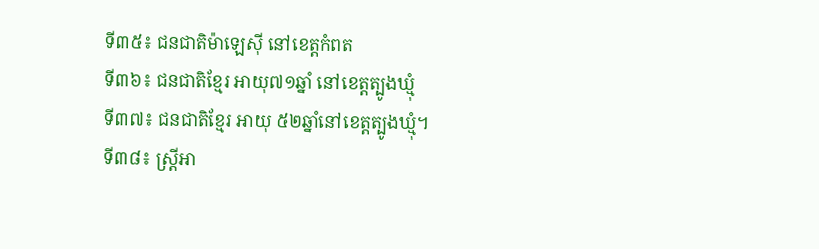ទី៣៥៖ ជនជាតិម៉ាឡេស៊ី នៅខេត្តកំពត
ទី៣៦៖ ជនជាតិខ្មែរ អាយុ៧១ឆ្នាំ នៅខេត្តត្បូងឃ្មុំ
ទី៣៧៖ ជនជាតិខ្មែរ អាយុ ៥២ឆ្នាំនៅខេត្តត្បូងឃ្មុំ។
ទី៣៨៖ ស្រ្តីអា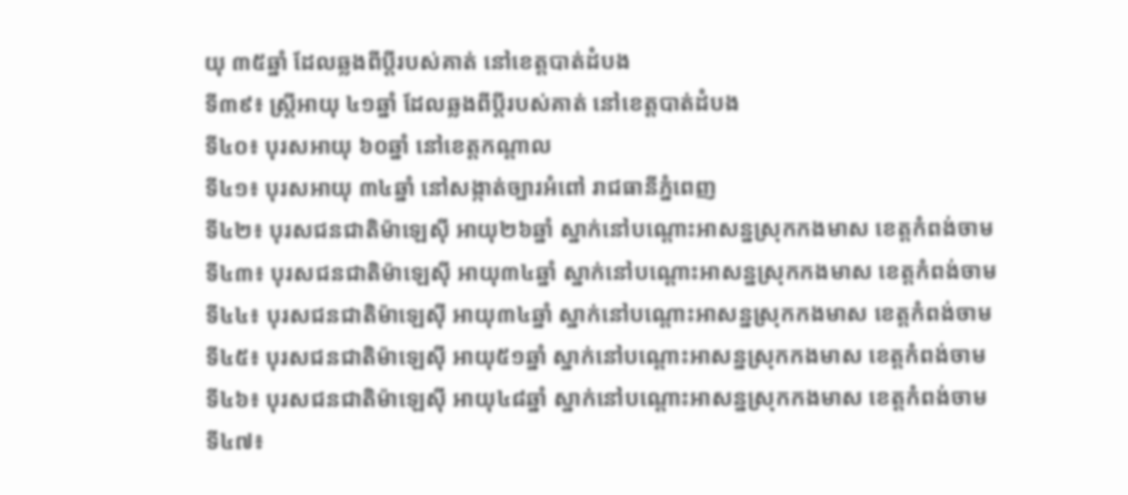យុ ៣៥ឆ្នាំ ដែលឆ្លងពីប្តីរបស់គាត់ នៅខេត្តបាត់ដំបង
ទី៣៩៖ ស្រ្តីអាយុ ៤១ឆ្នាំ ដែលឆ្លងពីប្តីរបស់គាត់ នៅខេត្តបាត់ដំបង
ទី៤០៖ បុរសអាយុ ៦០ឆ្នាំ នៅខេត្តកណ្តាល
ទី៤១៖ បុរសអាយុ ៣៤ឆ្នាំ នៅសង្កាត់ច្បារអំពៅ រាជធានីភ្នំពេញ
ទី៤២៖ បុរសជនជាតិម៉ាឡេស៊ី អាយុ២៦ឆ្នាំ ស្នាក់នៅបណ្តោះអាសន្នស្រុកកងមាស ខេត្តកំពង់ចាម
ទី៤៣៖ បុរសជនជាតិម៉ាឡេស៊ី អាយុ៣៤ឆ្នាំ ស្នាក់នៅបណ្តោះអាសន្នស្រុកកងមាស ខេត្តកំពង់ចាម
ទី៤៤៖ បុរសជនជាតិម៉ាឡេស៊ី អាយុ៣៤ឆ្នាំ ស្នាក់នៅបណ្តោះអាសន្នស្រុកកងមាស ខេត្តកំពង់ចាម
ទី៤៥៖ បុរសជនជាតិម៉ាឡេស៊ី អាយុ៥១ឆ្នាំ ស្នាក់នៅបណ្តោះអាសន្នស្រុកកងមាស ខេត្តកំពង់ចាម
ទី៤៦៖ បុរសជនជាតិម៉ាឡេស៊ី អាយុ៤៨ឆ្នាំ ស្នាក់នៅបណ្តោះអាសន្នស្រុកកងមាស ខេត្តកំពង់ចាម
ទី៤៧៖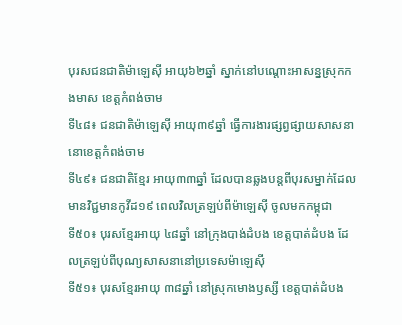បុរសជនជាតិម៉ាឡេស៊ី អាយុ៦២ឆ្នាំ ស្នាក់នៅបណ្តោះអាសន្នស្រុកកងមាស ខេត្តកំពង់ចាម
ទី៤៨៖ ជនជាតិម៉ាឡេស៊ី អាយុ៣៩ឆ្នាំ ធ្វើការងារផ្សព្វផ្សាយសាសនា នោខេត្តកំពង់ចាម
ទី៤៩៖ ជនជាតិខ្មែរ អាយុ៣៣ឆ្នាំ ដែលបានឆ្លងបន្តពីបុរសម្នាក់ដែលមានវិជ្ជមានកូវីដ១៩ ពេលវិលត្រឡប់ពីម៉ាឡេស៊ី ចូលមកកម្ពុជា
ទី៥០៖ បុរសខ្មែរអាយុ ៤៨ឆ្នាំ នៅក្រុងបាង់ដំបង ខេត្តបាត់ដំបង ដែលត្រឡប់ពីបុណ្យសាសនានៅប្រទេសម៉ាឡេស៊ី
ទី៥១៖ បុរសខ្មែរអាយុ ៣៨ឆ្នាំ នៅស្រុកមោងឫស្សី ខេត្តបាត់ដំបង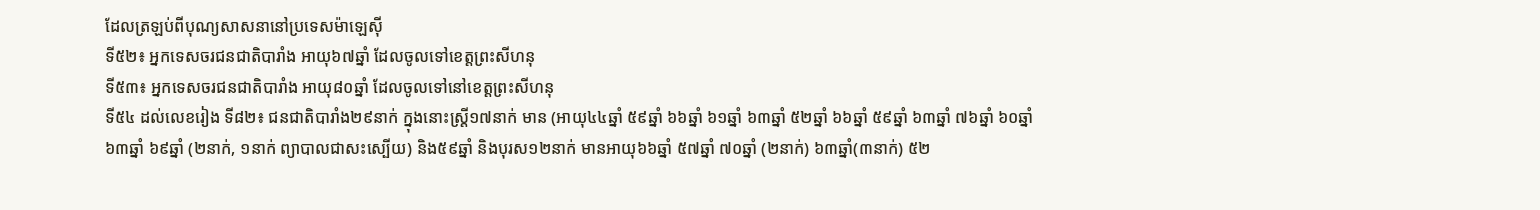ដែលត្រឡប់ពីបុណ្យសាសនានៅប្រទេសម៉ាឡេស៊ី
ទី៥២៖ អ្នកទេសចរជនជាតិបារាំង អាយុ៦៧ឆ្នាំ ដែលចូលទៅខេត្តព្រះសីហនុ
ទី៥៣៖ អ្នកទេសចរជនជាតិបារាំង អាយុ៨០ឆ្នាំ ដែលចូលទៅនៅខេត្តព្រះសីហនុ
ទី៥៤ ដល់លេខរៀង ទី៨២៖ ជនជាតិបារាំង២៩នាក់ ក្នុងនោះស្រ្តី១៧នាក់ មាន (អាយុ៤៤ឆ្នាំ ៥៩ឆ្នាំ ៦៦ឆ្នាំ ៦១ឆ្នាំ ៦៣ឆ្នាំ ៥២ឆ្នាំ ៦៦ឆ្នាំ ៥៩ឆ្នាំ ៦៣ឆ្នាំ ៧៦ឆ្នាំ ៦០ឆ្នាំ ៦៣ឆ្នាំ ៦៩ឆ្នាំ (២នាក់, ១នាក់ ព្យាបាលជាសះស្បើយ) និង៥៩ឆ្នាំ និងបុរស១២នាក់ មានអាយុ៦៦ឆ្នាំ ៥៧ឆ្នាំ ៧០ឆ្នាំ (២នាក់) ៦៣ឆ្នាំ(៣នាក់) ៥២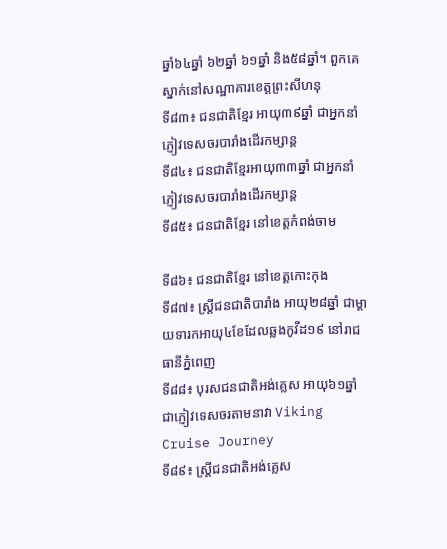ឆ្នាំ៦៤ឆ្នាំ ៦២ឆ្នាំ ៦១ឆ្នាំ និង៥៨ឆ្នាំ។ ពួកគេស្នាក់នៅសណ្ឋាគារខេត្តព្រះសីហនុ
ទី៨៣៖ ជនជាតិខ្មែរ អាយុ៣៩ឆ្នាំ ជាអ្នកនាំភ្ញៀវទេសចរបារាំងដើរកម្សាន្ត
ទី៨៤៖ ជនជាតិខ្មែរអាយុ៣៣ឆ្នាំ ជាអ្នកនាំភ្ញៀវទេសចរបារាំងដើរកម្សាន្ត
ទី៨៥៖ ជនជាតិខ្មែរ នៅខេត្តកំពង់ចាម

ទី៨៦៖ ជនជាតិខ្មែរ នៅខេត្តកោះកុង
ទី៨៧៖ ស្រ្តីជនជាតិបារាំង អាយុ២៨ឆ្នាំ ជាម្តាយទារកអាយុ៤ខែដែលឆ្លងកូវីដ១៩ នៅរាជធានីភ្នំពេញ
ទី៨៨៖ បុរសជនជាតិអង់គ្លេស អាយុ៦១ឆ្នាំ ជាភ្ញៀវទេសចរតាមនាវា Viking Cruise Journey
ទី៨៩៖ ស្រ្តីជនជាតិអង់គ្លេស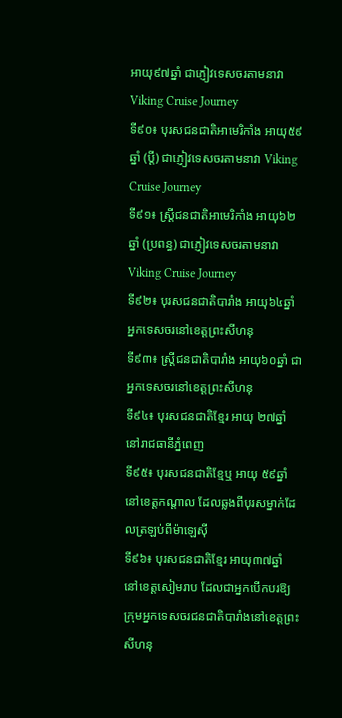អាយុ៩៧ឆ្នាំ ជាភ្ញៀវទេសចរតាមនាវា Viking Cruise Journey
ទី៩០៖ បុរសជនជាតិអាមេរិកាំង អាយុ៥៩ឆ្នាំ (ប្តី) ជាភ្ញៀវទេសចរតាមនាវា Viking Cruise Journey
ទី៩១៖ ស្រ្តីជនជាតិអាមេរិកាំង អាយុ៦២ឆ្នាំ (ប្រពន្ធ) ជាភ្ញៀវទេសចរតាមនាវា Viking Cruise Journey
ទី៩២៖ បុរសជនជាតិបារាំង អាយុ៦៤ឆ្នាំ អ្នកទេសចរនៅខេត្តព្រះសីហនុ
ទី៩៣៖ ស្រ្តីជនជាតិបារាំង អាយុ៦០ឆ្នាំ ជាអ្នកទេសចរនៅខេត្តព្រះសីហនុ
ទី៩៤៖ បុរសជនជាតិខ្មែរ អាយុ ២៧ឆ្នាំ នៅរាជធានីភ្នំពេញ
ទី៩៥៖ បុរសជនជាតិខ្មែឬ អាយុ ៥៩ឆ្នាំ នៅខេត្តកណ្តាល ដែលឆ្លងពីបុរសម្នាក់ដែលត្រឡប់ពីម៉ាឡេស៊ី
ទី៩៦៖ បុរសជនជាតិខ្មែរ អាយុ៣៧ឆ្នាំ នៅខេត្តសៀមរាប ដែលជាអ្នកបើកបរឱ្យក្រុមអ្នកទេសចរជនជាតិបារាំងនៅខេត្តព្រះសីហនុ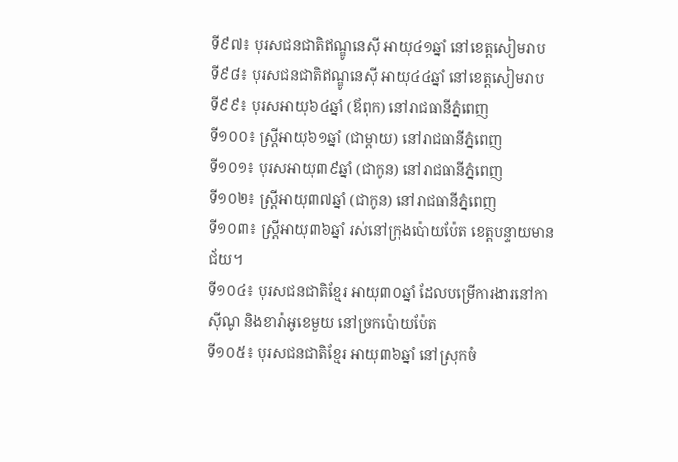ទី៩៧៖ បុរសជនជាតិឥណ្ឌូនេស៊ី អាយុ៤១ឆ្នាំ នៅខេត្តសៀមរាប
ទី៩៨៖ បុរសជនជាតិឥណ្ឌូនេស៊ី អាយុ៤៤ឆ្នាំ នៅខេត្តសៀមរាប
ទី៩៩៖ បុរសអាយុ៦៤ឆ្នាំ (ឪពុក) នៅរាជធានីភ្នំពេញ
ទី១០០៖ ស្រ្តីអាយុ៦១ឆ្នាំ (ជាម្តាយ) នៅរាជធានីភ្នំពេញ
ទី១០១៖ បុរសអាយុ៣៩ឆ្នាំ (ជាកូន) នៅរាជធានីភ្នំពេញ
ទី១០២៖ ស្រ្តីអាយុ៣៧ឆ្នាំ (ជាកូន) នៅរាជធានីភ្នំពេញ
ទី១០៣៖ ស្ត្រីអាយុ៣៦ឆ្នាំ រស់នៅក្រុងប៉ោយប៉ែត ខេត្តបន្ទាយមានជ័យ។
ទី១០៤៖ បុរសជនជាតិខ្មែរ អាយុ៣០ឆ្នាំ ដែលបម្រើការងារនៅកាស៊ីណូ និងខារ៉ាអូខេមួយ នៅច្រកប៉ោយប៉ែត
ទី១០៥៖ បុរសជនជាតិខ្មែរ អាយុ៣៦ឆ្នាំ នៅស្រុកចំ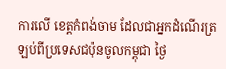ការលើ ខេត្តកំពង់ចាម ដែលជាអ្នកដំណើរត្រឡប់ពីប្រទេសជប៉ុនចូលកម្ពុជា ថ្ងៃ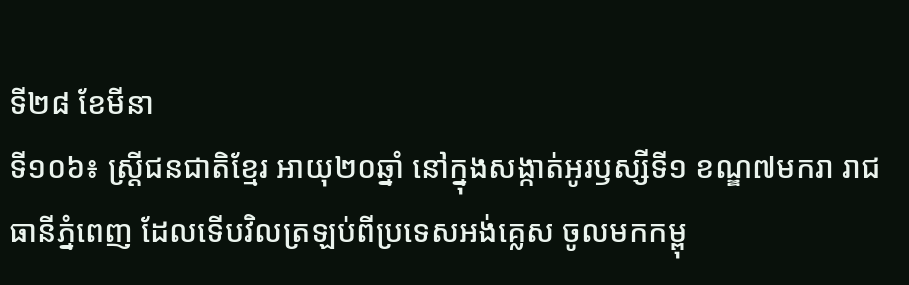ទី២៨ ខែមីនា
ទី១០៦៖ ស្រ្តីជនជាតិខ្មែរ អាយុ២០ឆ្នាំ នៅក្នុងសង្កាត់អូរឫស្សីទី១ ខណ្ឌ៧មករា រាជធានីភ្នំពេញ ដែលទើបវិលត្រឡប់ពីប្រទេសអង់គ្លេស ចូលមកកម្ពុ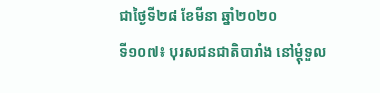ជាថ្ងៃទី២៨ ខែមីនា ឆ្នាំ២០២០
ទី១០៧៖ បុរសជនជាតិបារាំង នៅម្តុំទួល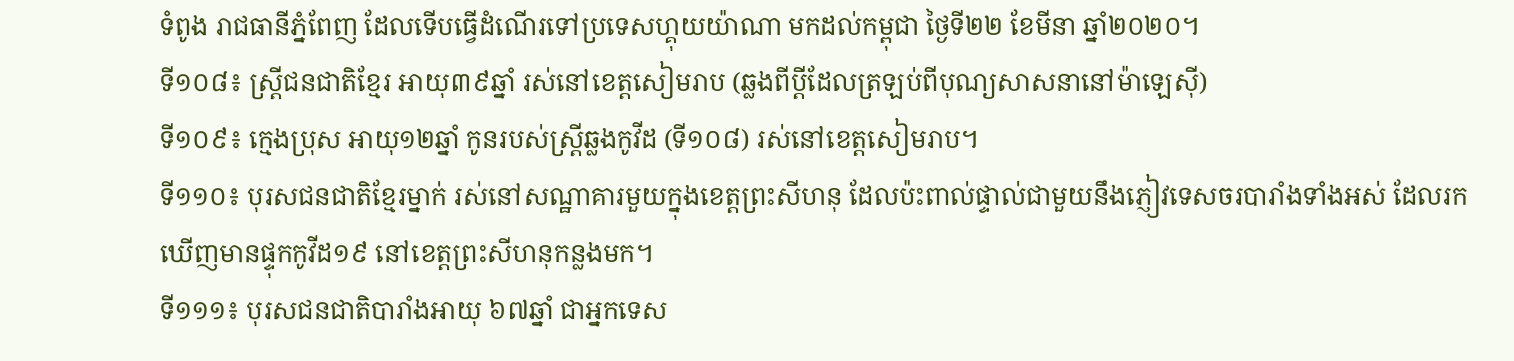ទំពូង រាជធានីភ្នំពែញ ដែលទើបធ្វើដំណើរទៅប្រទេសហ្គុយយ៉ាណា មកដល់កម្ពុជា ថ្ងៃទី២២ ខែមីនា ឆ្នាំ២០២០។
ទី១០៨៖ ស្រ្តីជនជាតិខ្មែរ អាយុ៣៩ឆ្នាំ រស់នៅខេត្តសៀមរាប (ឆ្លងពីប្តីដែលត្រឡប់ពីបុណ្យសាសនានៅម៉ាឡេស៊ី)
ទី១០៩៖ ក្មេងប្រុស អាយុ១២ឆ្នាំ កូនរបស់ស្រ្តីឆ្លងកូវីដ (ទី១០៨) រស់នៅខេត្តសៀមរាប។
ទី១១០៖ បុរសជនជាតិខ្មែរម្នាក់ រស់នៅសណ្ឋាគារមួយក្នុងខេត្តព្រះសីហនុ ដែលប៉ះពាល់ផ្ទាល់ជាមួយនឹងភ្ញៀវទេសចរបារាំងទាំងអស់ ដែលរកឃើញមានផ្ទុកកូវីដ១៩ នៅខេត្តព្រះសីហនុកន្លងមក។
ទី១១១៖ បុរសជនជាតិបារាំងអាយុ ៦៧ឆ្នាំ ជាអ្នកទេស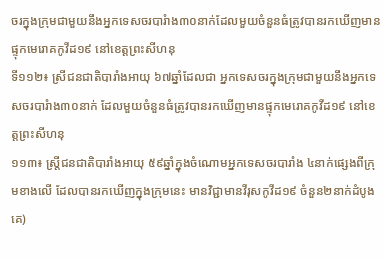ចរក្នុងក្រុមជាមួយនឹងអ្នកទេសចរបារំាង៣០នាក់ដែលមួយចំនួនធំត្រូវបានរកឃើញមានផ្ទុកមេរោគកូវីដ១៩ នៅខេត្តព្រះសីហនុ
ទី១១២៖ ស្រីជនជាតិបារាំងអាយុ ៦៧ឆ្នាំដែលជា អ្នកទេសចរក្នុងក្រុមជាមួយនឹងអ្នកទេសចរបារំាង៣០នាក់ ដែលមួយចំនួនធំត្រូវបានរកឃើញមានផ្ទុកមេរោគកូវីដ១៩ នៅខេត្តព្រះសីហនុ
១១៣៖ ស្ត្រីជនជាតិបារាំងអាយុ ៥៩ឆ្នាំក្នុងចំណោមអ្នកទេសចរបារាំង ៤នាក់ផ្សេងពីក្រុមខាងលើ ដែលបានរកឃើញក្នុងក្រុមនេះ មានវិជ្ជាមានវីរុសកូវីដ១៩ ចំនួន២នាក់ដំបូងគេ)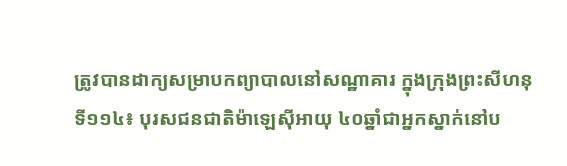ត្រូវបានដាក្យសម្រាបកព្យាបាលនៅសណ្ឋាគារ ក្នុងក្រុងព្រះសីហនុ
ទី១១៤៖ បុរសជនជាតិម៉ាឡេស៊ីអាយុ ៤០ឆ្នាំជាអ្នកស្នាក់នៅប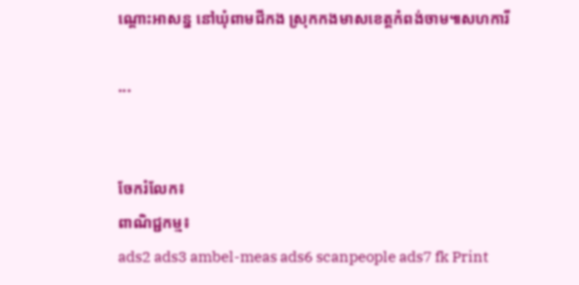ណ្ដោះអាសន្ន នៅឃុំពាមជីកង ស្រុកកងមាសខេត្តកំពង់ចាម៕សហការី

...


ចែករំលែក៖
ពាណិជ្ជកម្ម៖
ads2 ads3 ambel-meas ads6 scanpeople ads7 fk Print